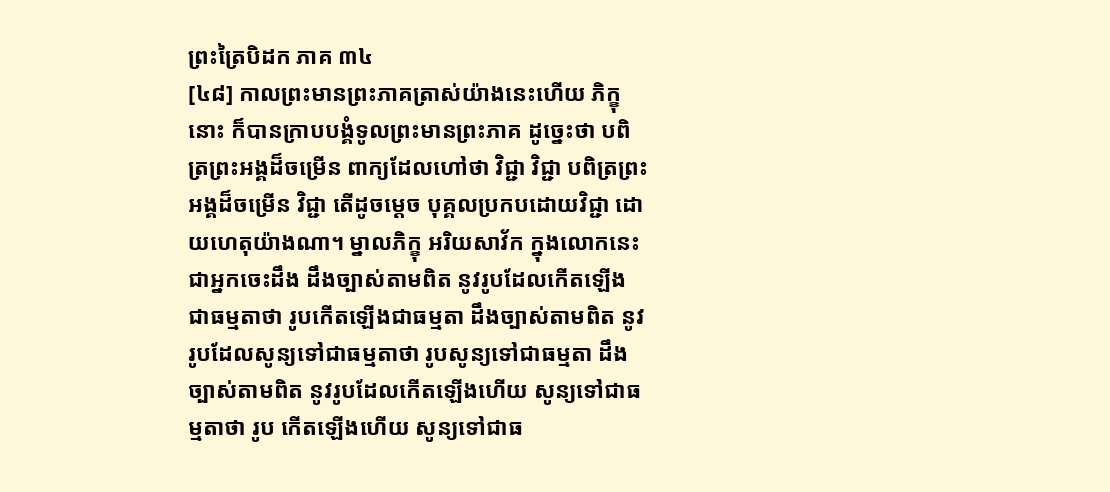ព្រះត្រៃបិដក ភាគ ៣៤
[៤៨] កាលព្រះមានព្រះភាគត្រាស់យ៉ាងនេះហើយ ភិក្ខុនោះ ក៏បានក្រាបបង្គំទូលព្រះមានព្រះភាគ ដូច្នេះថា បពិត្រព្រះអង្គដ៏ចម្រើន ពាក្យដែលហៅថា វិជ្ជា វិជ្ជា បពិត្រព្រះអង្គដ៏ចម្រើន វិជ្ជា តើដូចម្តេច បុគ្គលប្រកបដោយវិជ្ជា ដោយហេតុយ៉ាងណា។ ម្នាលភិក្ខុ អរិយសាវ័ក ក្នុងលោកនេះ ជាអ្នកចេះដឹង ដឹងច្បាស់តាមពិត នូវរូបដែលកើតឡើង ជាធម្មតាថា រូបកើតឡើងជាធម្មតា ដឹងច្បាស់តាមពិត នូវរូបដែលសូន្យទៅជាធម្មតាថា រូបសូន្យទៅជាធម្មតា ដឹងច្បាស់តាមពិត នូវរូបដែលកើតឡើងហើយ សូន្យទៅជាធម្មតាថា រូប កើតឡើងហើយ សូន្យទៅជាធ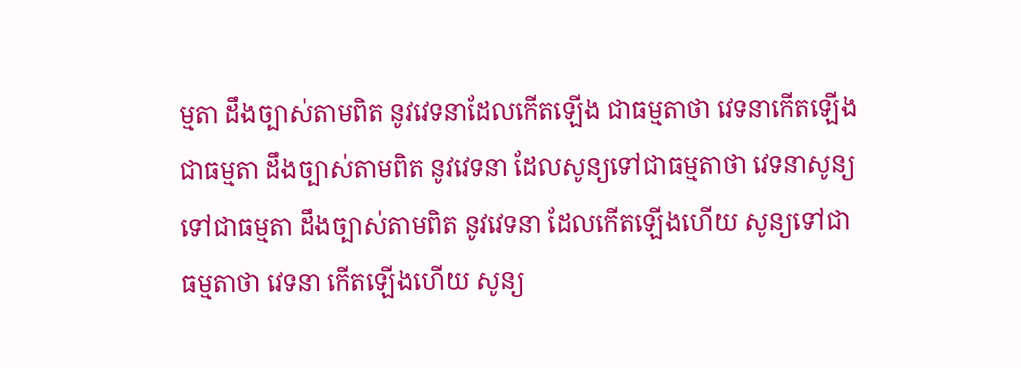ម្មតា ដឹងច្បាស់តាមពិត នូវវេទនាដែលកើតឡើង ជាធម្មតាថា វេទនាកើតឡើងជាធម្មតា ដឹងច្បាស់តាមពិត នូវវេទនា ដែលសូន្យទៅជាធម្មតាថា វេទនាសូន្យទៅជាធម្មតា ដឹងច្បាស់តាមពិត នូវវេទនា ដែលកើតឡើងហើយ សូន្យទៅជាធម្មតាថា វេទនា កើតឡើងហើយ សូន្យ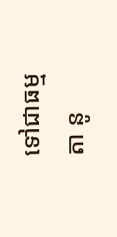ទៅជាធម្មតា នូ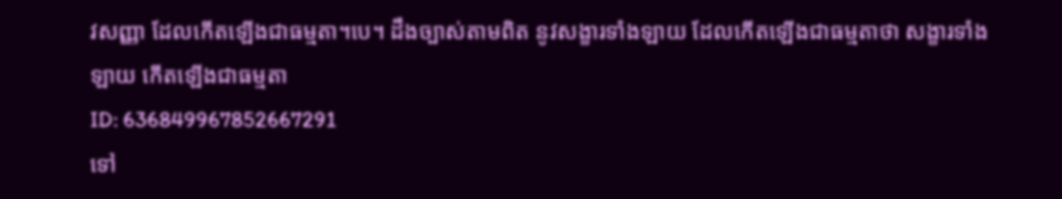វសញ្ញា ដែលកើតឡើងជាធម្មតា។បេ។ ដឹងច្បាស់តាមពិត នូវសង្ខារទាំងឡាយ ដែលកើតឡើងជាធម្មតាថា សង្ខារទាំងឡាយ កើតឡើងជាធម្មតា
ID: 636849967852667291
ទៅ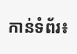កាន់ទំព័រ៖